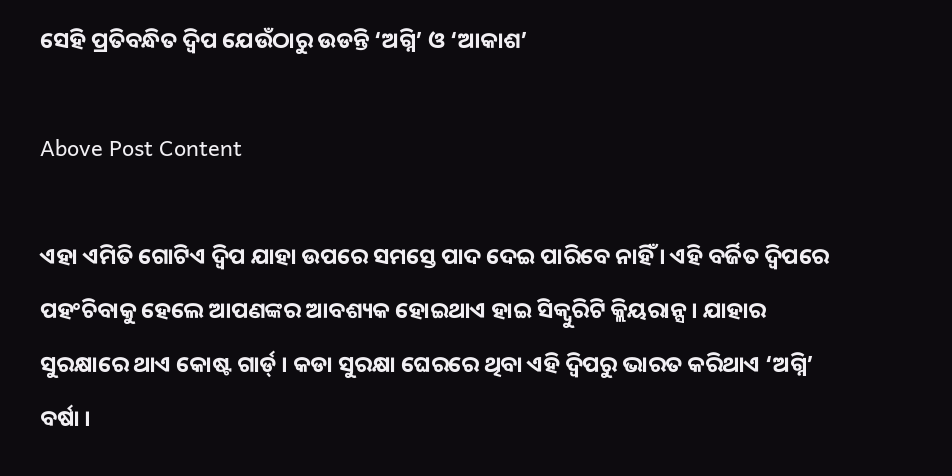ସେହି ପ୍ରତିବନ୍ଧିତ ଦ୍ୱିପ ଯେଉଁଠାରୁ ଉଡନ୍ତି ‘ଅଗ୍ନି’ ଓ ‘ଆକାଶ’

Above Post Content

ଏହା ଏମିତି ଗୋଟିଏ ଦ୍ୱିପ ଯାହା ଉପରେ ସମସ୍ତେ ପାଦ ଦେଇ ପାରିବେ ନାହିଁ । ଏହି ବର୍ଜିତ ଦ୍ୱିପରେ ପହଂଚିବାକୁ ହେଲେ ଆପଣଙ୍କର ଆବଶ୍ୟକ ହୋଇଥାଏ ହାଇ ସିକ୍ୱୁରିଟି କ୍ଲିୟରାନ୍ସ । ଯାହାର ସୁରକ୍ଷାରେ ଥାଏ କୋଷ୍ଟ ଗାର୍ଡ୍ । କଡା ସୁରକ୍ଷା ଘେରରେ ଥିବା ଏହି ଦ୍ୱିପରୁ ଭାରତ କରିଥାଏ ‘ଅଗ୍ନି’ ବର୍ଷା ।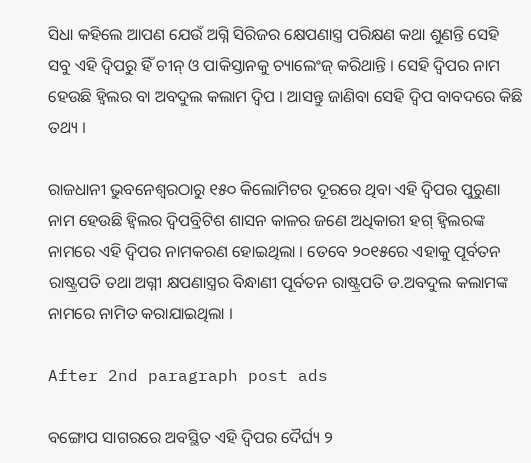ସିଧା କହିଲେ ଆପଣ ଯେଉଁ ଅଗ୍ନି ସିରିଜର କ୍ଷେପଣାସ୍ତ୍ର ପରିକ୍ଷଣ କଥା ଶୁଣନ୍ତି ସେହି ସବୁ ଏହି ଦ୍ୱିପରୁ ହିଁ ଚୀନ୍ ଓ ପାକିସ୍ତାନକୁ ଚ୍ୟାଲେଂଜ୍ କରିଥାନ୍ତି । ସେହି ଦ୍ୱିପର ନାମ ହେଉଛି ହ୍ୱିଲର ବା ଅବଦୁଲ କଲାମ ଦ୍ୱିପ । ଆସନ୍ତୁ ଜାଣିବା ସେହି ଦ୍ୱିପ ବାବଦରେ କିଛି ତଥ୍ୟ ।

ରାଜଧାନୀ ଭୁବନେଶ୍ୱରଠାରୁ ୧୫୦ କିଲୋମିଟର ଦୂରରେ ଥିବା ଏହି ଦ୍ୱିପର ପୁରୁଣା ନାମ ହେଉଛି ହ୍ୱିଲର ଦ୍ୱିପବ୍ରିଟିଶ ଶାସନ କାଳର ଜଣେ ଅଧିକାରୀ ହଗ୍ ହ୍ୱିଲରଙ୍କ ନାମରେ ଏହି ଦ୍ୱିପର ନାମକରଣ ହୋଇଥିଲା । ତେବେ ୨୦୧୫ରେ ଏହାକୁ ପୂର୍ବତନ ରାଷ୍ଟ୍ରପତି ତଥା ଅଗ୍ନୀ କ୍ଷପଣାସ୍ତ୍ରର ବିନ୍ଧାଣୀ ପୂର୍ବତନ ରାଷ୍ଟ୍ରପତି ଡ.ଅବଦୁଲ କଲାମଙ୍କ ନାମରେ ନାମିତ କରାଯାଇଥିଲା ।

After 2nd paragraph post ads

ବଙ୍ଗୋପ ସାଗରରେ ଅବସ୍ଥିତ ଏହି ଦ୍ୱିପର ଦୈର୍ଘ୍ୟ ୨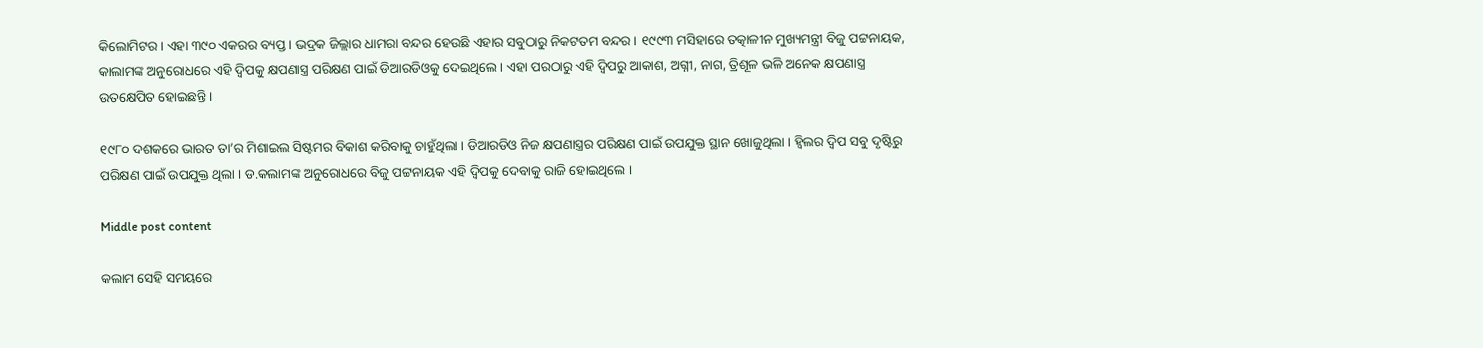କିଲୋମିଟର । ଏହା ୩୯୦ ଏକରର ବ୍ୟପ୍ତ । ଭଦ୍ରକ ଜିଲ୍ଲାର ଧାମରା ବନ୍ଦର ହେଉଛି ଏହାର ସବୁଠାରୁ ନିକଟତମ ବନ୍ଦର । ୧୯୯୩ ମସିହାରେ ତତ୍କାଳୀନ ମୁଖ୍ୟମନ୍ତ୍ରୀ ବିଜୁ ପଟ୍ଟନାୟକ, କାଲାମଙ୍କ ଅନୁରୋଧରେ ଏହି ଦ୍ୱିପକୁ କ୍ଷପଣାସ୍ତ୍ର ପରିକ୍ଷଣ ପାଇଁ ଡିଆରଡିଓକୁ ଦେଇଥିଲେ । ଏହା ପରଠାରୁ ଏହି ଦ୍ୱିପରୁ ଆକାଶ, ଅଗ୍ନୀ, ନାଗ, ତ୍ରିଶୂଳ ଭଳି ଅନେକ କ୍ଷପଣାସ୍ତ୍ର ଉତକ୍ଷେପିତ ହୋଇଛନ୍ତି ।

୧୯୮୦ ଦଶକରେ ଭାରତ ତା’ର ମିଶାଇଲ ସିଷ୍ଟମର ବିକାଶ କରିବାକୁ ଚାହୁଁଥିଲା । ଡିଆରଡିଓ ନିଜ କ୍ଷପଣାସ୍ତ୍ରର ପରିକ୍ଷଣ ପାଇଁ ଉପଯୁକ୍ତ ସ୍ଥାନ ଖୋଜୁଥିଲା । ହ୍ୱିଲର ଦ୍ୱିପ ସବୁ ଦୃଷ୍ଟିରୁ ପରିକ୍ଷଣ ପାଇଁ ଉପଯୁକ୍ତ ଥିଲା । ଡ.କଲାମଙ୍କ ଅନୁରୋଧରେ ବିଜୁ ପଟ୍ଟନାୟକ ଏହି ଦ୍ୱିପକୁ ଦେବାକୁ ରାଜି ହୋଇଥିଲେ ।

Middle post content

କଲାମ ସେହି ସମୟରେ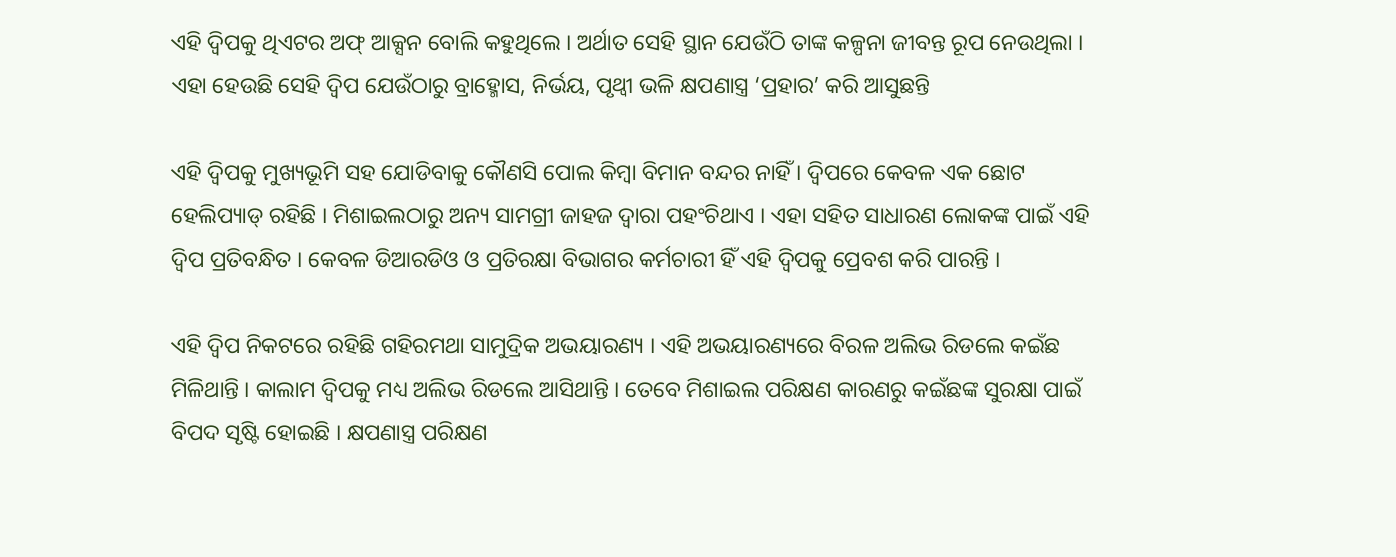ଏହି ଦ୍ୱିପକୁ ଥିଏଟର ଅଫ୍ ଆକ୍ସନ ବୋଲି କହୁଥିଲେ । ଅର୍ଥାତ ସେହି ସ୍ଥାନ ଯେଉଁଠି ତାଙ୍କ କଳ୍ପନା ଜୀବନ୍ତ ରୂପ ନେଉଥିଲା । ଏହା ହେଉଛି ସେହି ଦ୍ୱିପ ଯେଉଁଠାରୁ ବ୍ରାହ୍ମୋସ, ନିର୍ଭୟ, ପୃଥ୍ୱୀ ଭଳି କ୍ଷପଣାସ୍ତ୍ର ‘ପ୍ରହାର’ କରି ଆସୁଛନ୍ତି

ଏହି ଦ୍ୱିପକୁ ମୁଖ୍ୟଭୂମି ସହ ଯୋଡିବାକୁ କୌଣସି ପୋଲ କିମ୍ବା ବିମାନ ବନ୍ଦର ନାହିଁ । ଦ୍ୱିପରେ କେବଳ ଏକ ଛୋଟ ହେଲିପ୍ୟାଡ୍ ରହିଛି । ମିଶାଇଲଠାରୁ ଅନ୍ୟ ସାମଗ୍ରୀ ଜାହଜ ଦ୍ୱାରା ପହଂଚିଥାଏ । ଏହା ସହିତ ସାଧାରଣ ଲୋକଙ୍କ ପାଇଁ ଏହି ଦ୍ୱିପ ପ୍ରତିବନ୍ଧିତ । କେବଳ ଡିଆରଡିଓ ଓ ପ୍ରତିରକ୍ଷା ବିଭାଗର କର୍ମଚାରୀ ହିଁ ଏହି ଦ୍ୱିପକୁ ପ୍ରେବଶ କରି ପାରନ୍ତି ।

ଏହି ଦ୍ୱିପ ନିକଟରେ ରହିଛି ଗହିରମଥା ସାମୁଦ୍ରିକ ଅଭୟାରଣ୍ୟ । ଏହି ଅଭୟାରଣ୍ୟରେ ବିରଳ ଅଲିଭ ରିଡଲେ କଇଁଛ ମିଳିଥାନ୍ତି । କାଲାମ ଦ୍ୱିପକୁ ମଧ୍ୟ ଅଲିଭ ରିଡଲେ ଆସିଥାନ୍ତି । ତେବେ ମିଶାଇଲ ପରିକ୍ଷଣ କାରଣରୁ କଇଁଛଙ୍କ ସୁରକ୍ଷା ପାଇଁ ବିପଦ ସୃଷ୍ଟି ହୋଇଛି । କ୍ଷପଣାସ୍ତ୍ର ପରିକ୍ଷଣ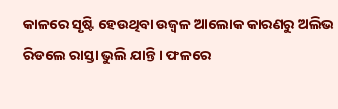କାଳରେ ସୃଷ୍ଟି ହେଉଥିବା ଉଜ୍ୱଳ ଆଲୋକ କାରଣରୁ ଅଲିଭ ରିଡଲେ ରାସ୍ତା ଭୁଲି ଯାନ୍ତି । ଫଳରେ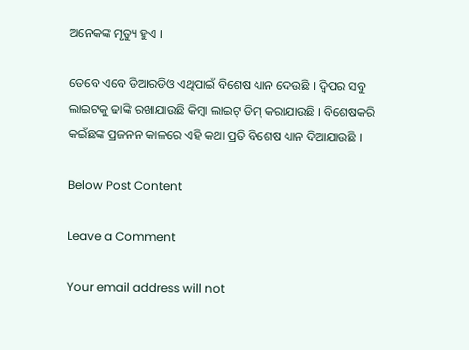ଅନେକଙ୍କ ମୃତ୍ୟୁ ହୁଏ ।

ତେବେ ଏବେ ଡିଆରଡିଓ ଏଥିପାଇଁ ବିଶେଷ ଧ୍ୟାନ ଦେଉଛି । ଦ୍ୱିପର ସବୁ ଲାଇଟକୁ ଢାଙ୍କି ରଖାଯାଉଛି କିମ୍ବା ଲାଇଟ୍ ଡିମ୍ କରାଯାଉଛି । ବିଶେଷକରି କଇଁଛଙ୍କ ପ୍ରଜନନ କାଳରେ ଏହି କଥା ପ୍ରତି ବିଶେଷ ଧ୍ୟାନ ଦିଆଯାଉଛି ।

Below Post Content

Leave a Comment

Your email address will not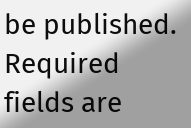be published. Required fields are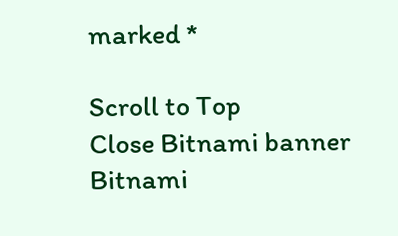marked *

Scroll to Top
Close Bitnami banner
Bitnami